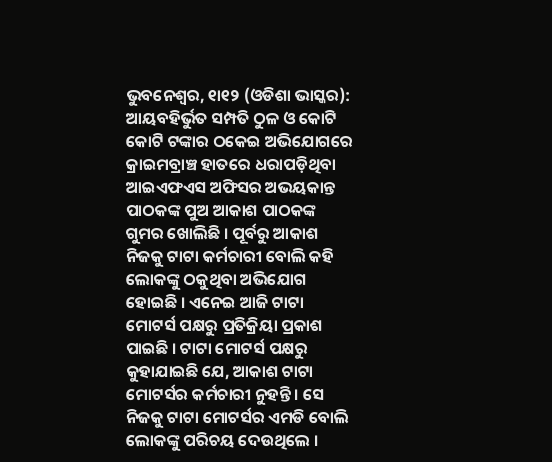ଭୁବନେଶ୍ୱର, ୧ା୧୨ (ଓଡିଶା ଭାସ୍କର): ଆୟବହିର୍ଭୁତ ସମ୍ପତି ଠୁଳ ଓ କୋଟି କୋଟି ଟଙ୍କାର ଠକେଇ ଅଭିଯୋଗରେ କ୍ରାଇମବ୍ରାଞ୍ଚ ହାତରେ ଧରାପଡ଼ିଥିବା ଆଇଏଫଏସ ଅଫିସର ଅଭୟକାନ୍ତ ପାଠକଙ୍କ ପୁଅ ଆକାଶ ପାଠକଙ୍କ ଗୁମର ଖୋଲିଛି । ପୂର୍ବରୁ ଆକାଶ ନିଜକୁ ଟାଟା କର୍ମଚାରୀ ବୋଲି କହି ଲୋକଙ୍କୁ ଠକୁଥିବା ଅଭିଯୋଗ ହୋଇଛି । ଏନେଇ ଆଜି ଟାଟା ମୋଟର୍ସ ପକ୍ଷରୁ ପ୍ରତିକ୍ରିୟା ପ୍ରକାଶ ପାଇଛି । ଟାଟା ମୋଟର୍ସ ପକ୍ଷରୁ କୁହାଯାଇଛି ଯେ, ଆକାଶ ଟାଟା ମୋଟର୍ସର କର୍ମଚାରୀ ନୁହନ୍ତି । ସେ ନିଜକୁ ଟାଟା ମୋଟର୍ସର ଏମଡି ବୋଲି ଲୋକଙ୍କୁ ପରିଚୟ ଦେଉଥିଲେ ।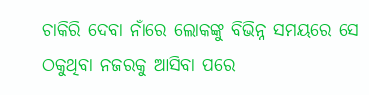ଚାକିରି ଦେବା ନାଁରେ ଲୋକଙ୍କୁ ବିଭିନ୍ନ ସମୟରେ ସେ ଠକୁଥିବା ନଜରକୁ ଆସିବା ପରେ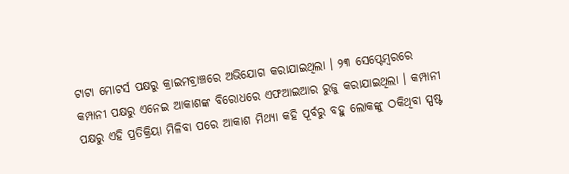ଟାଟା ମୋଟର୍ସ ପକ୍ଷରୁ କ୍ରାଇମବ୍ରାଞ୍ଚରେ ଅଭିଯୋଗ କରାଯାଇଥିଲା । ୨୩ ସେପ୍ଟେମ୍ବରରେ କମ୍ପାନୀ ପକ୍ଷରୁ ଏନେଇ ଆକାଶଙ୍କ ବିରୋଧରେ ଏଫଆଇଆର ରୁଜୁ କରାଯାଇଥିଲା । କମ୍ପାନୀ ପକ୍ଷରୁ ଏହି ପ୍ରତିକ୍ରିୟା ମିଳିବା ପରେ ଆକାଶ ମିଥ୍ୟା କହି ପୂର୍ବରୁ ବହୁ ଲୋକଙ୍କୁ ଠକିଥିବା ସ୍ପଷ୍ଟ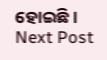ହୋଇଛି ।
Next Post